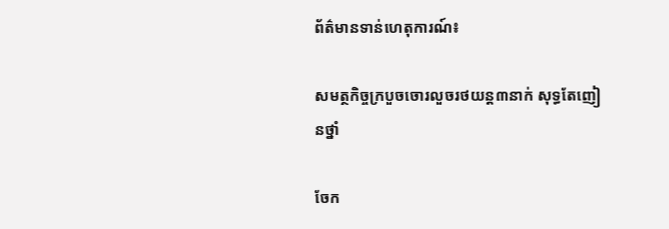ព័ត៌មានទាន់ហេតុការណ៍៖

សមត្ថកិច្ចក្របួចចោរលួចរថយន្ត៣នាក់ សុទ្ធតែញៀនថ្នាំ

ចែក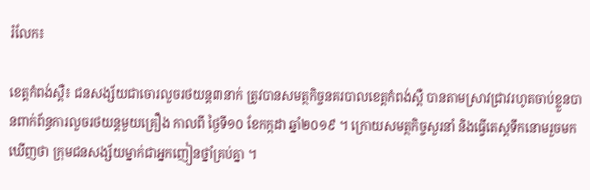រំលែក៖

ខេត្តកំពង់ស្ពឺ៖ ជនសង្ស័យជាចោរលួចរថយន្ត៣នាក់ ត្រូវបានសមត្ថកិច្ចនគរបាលខេត្តកំពង់ស្ពឺ បានតាមស្រាវជ្រាវរហូតចាប់ខ្លួនបានពាក់ព័ន្ធការលួចរថយន្តមួយគ្រឿង កាលពី ថ្ងៃទី១០ ខែកក្កដា ឆ្នាំ២០១៩ ។ ក្រោយសមត្ថកិច្ចសួរនាំ និងធ្វើតេស្តទឹកនោមរួចមក ឃើញថា ក្រុមជនសង្ស័យម្នាក់ជាអ្នកញៀនថ្នាំគ្រប់គ្នា ។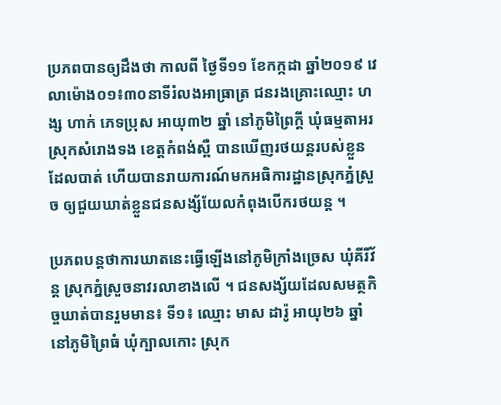ប្រភពបានឲ្យដឹងថា កាលពី ថ្ងៃទី១១ ខែកក្កដា ឆ្នាំ២០១៩ វេលាម៉ោង០១៖៣០នាទីរំលងអាធ្រាត្រ ជនរងគ្រោះឈ្មោះ ហង្ស ហាក់ ភេទប្រុស អាយុ៣២ ឆ្នាំ នៅភូមិព្រៃក្តី ឃុំធម្មតាអរ ស្រុកសំរោងទង ខេត្តកំពង់ស្ពឺ បានឃើញរថយន្តរបស់ខ្លួនដែលបាត់ ហើយបានរាយការណ៍មកអធិការដ្ឋានស្រុកភ្នំស្រួច ឲ្យជួយឃាត់ខ្លួនជនសង្ស័យែលកំពុងបើករថយន្ត ។

ប្រភពបន្តថាការឃាតនេះធ្វើឡើងនៅភូមិក្រាំងច្រេស ឃុំគីរីវ័ន្ត ស្រុកភ្នំស្រួចនាវរលាខាងលើ ។ ជនសង្ស័យដែលសមត្ថកិច្ចឃាត់បានរួមមាន៖ ទី១៖ ឈ្មោះ មាស ដារ៉ូ អាយុ២៦ ឆ្នាំ នៅភូមិព្រៃធំ ឃុំក្បាលកោះ ស្រុក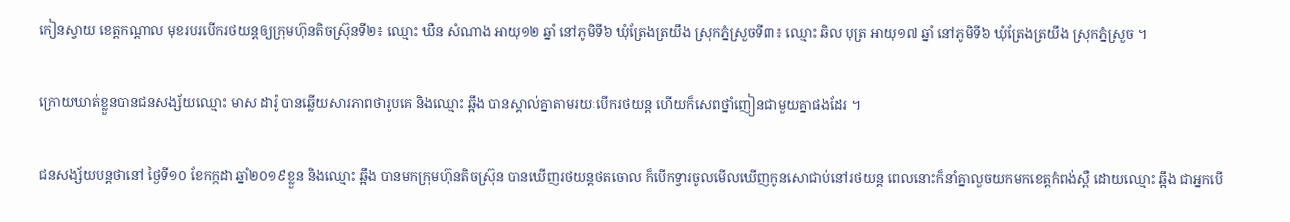កៀនស្វាយ ខេត្តកណ្តាល មុខរបរបើករថយន្តឲ្យក្រុមហ៊ុនតិចស្រ៊ុនទី២៖ ឈ្មោះ ឃឺន សំណាង អាយុ១២ ឆ្នាំ នៅភូមិទី៦ ឃុំត្រែងត្រយឹង ស្រុកភ្នំស្រួចទី៣៖ ឈ្មោះ ឆិល បុត្រ អាយុ១៧ ឆ្នាំ នៅភូមិទី៦ ឃុំត្រែងត្រយឹង ស្រុកភ្នំស្រួច ។

ក្រោយឃាត់ខ្លួនបានជនសង្ស័យឈ្មោះ មាស ដារ៉ូ បានឆ្លើយសារភាពថារូបគេ និងឈ្មោះ ឆ្អឹង បានស្គាល់គ្នាតាមរយៈបើករថយន្ត ហើយក៏សេពថ្នាំញៀនជាមួយគ្នាផងដែរ ។

ជនសង្ស័យបន្តថានៅ ថ្ងៃទី១០ ខែកក្កដា ឆ្នាំ២០១៩ខ្លួន និងឈ្មោះ ឆ្អឹង បានមកក្រុមហ៊ុនតិចស៊្រុន បានឃើញរថយន្តថតចោល ក៏បើកទ្វារចូលមើលឃើញកូនសោជាប់នៅរថយន្ត ពេលនោះក៏នាំគ្នាលួចយកមកខេត្តកំពង់ស្ពឺ ដោយឈ្មោះ ឆ្អឹង ជាអ្នកបើ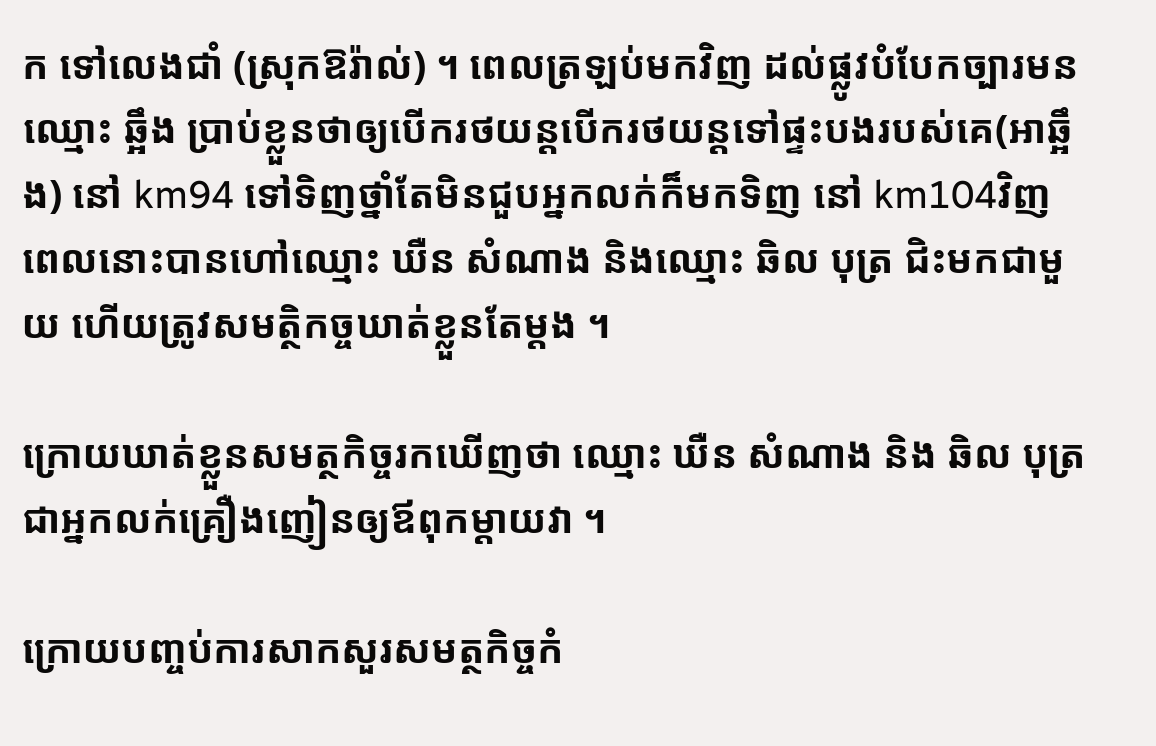ក ទៅលេងជាំ (ស្រុកឱរ៉ាល់) ។ ពេលត្រឡប់មកវិញ ដល់ផ្លូវបំបែកច្បារមនឈ្មោះ ឆ្អឹង ប្រាប់ខ្លួនថាឲ្យបើករថយន្តបើករថយន្តទៅផ្ទះបងរបស់គេ(អាឆ្អឹង) នៅ km94 ទៅទិញថ្នាំតែមិនជួបអ្នកលក់ក៏មកទិញ នៅ km104វិញ ពេលនោះបានហៅឈ្មោះ ឃឺន សំណាង និងឈ្មោះ ឆិល បុត្រ ជិះមកជាមួយ ហើយត្រូវសមត្ថិកច្ចឃាត់ខ្លួនតែម្តង ។

ក្រោយឃាត់ខ្លួនសមត្ថកិច្ចរកឃើញថា ឈ្មោះ ឃឺន សំណាង និង ឆិល បុត្រ ជាអ្នកលក់គ្រឿងញៀនឲ្យឪពុកម្តាយវា ។

ក្រោយបញ្ចប់ការសាកសួរសមត្ថកិច្ចកំ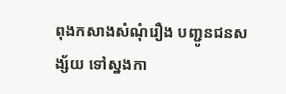ពុងកសាងសំណុំរឿង បញ្ជូនជនសង្ស័យ ទៅស្នងកា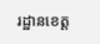រដ្ឋានខេត្ត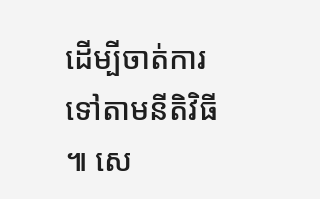ដើម្បីចាត់ការទៅតាមនីតិវិធី ៕ សេ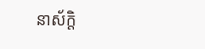នាស័ក្តិ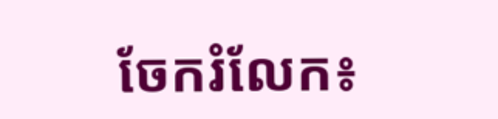ចែករំលែក៖